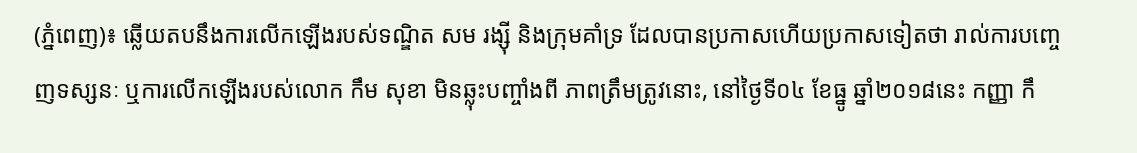(ភ្នំពេញ)៖ ឆ្លើយតបនឹងការលើកឡើងរបស់ទណ្ឌិត សម រង្ស៊ី និងក្រុមគាំទ្រ ដែលបានប្រកាសហើយប្រកាសទៀតថា រាល់ការបញ្ចេញទស្សនៈ ឬការលើកឡើងរបស់លោក កឹម សុខា មិនឆ្លុះបញ្ចាំងពី ភាពត្រឹមត្រូវនោះ, នៅថ្ងៃទី០៤ ខែធ្នូ ឆ្នាំ២០១៨នេះ កញ្ញា កឹ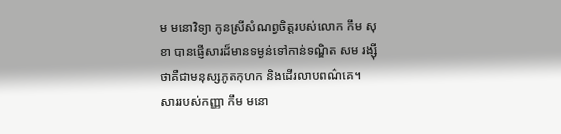ម មនោវិទ្យា កូនស្រីសំណព្វចិត្តរបស់លោក កឹម សុខា បានផ្ញើសារដ៏មានទម្ងន់ទៅកាន់ទណ្ឌិត សម រង្ស៊ី ថាគឺជាមនុស្សភូតកុហក និងដើរលាបពណ៌គេ។
សាររបស់កញ្ញា កឹម មនោ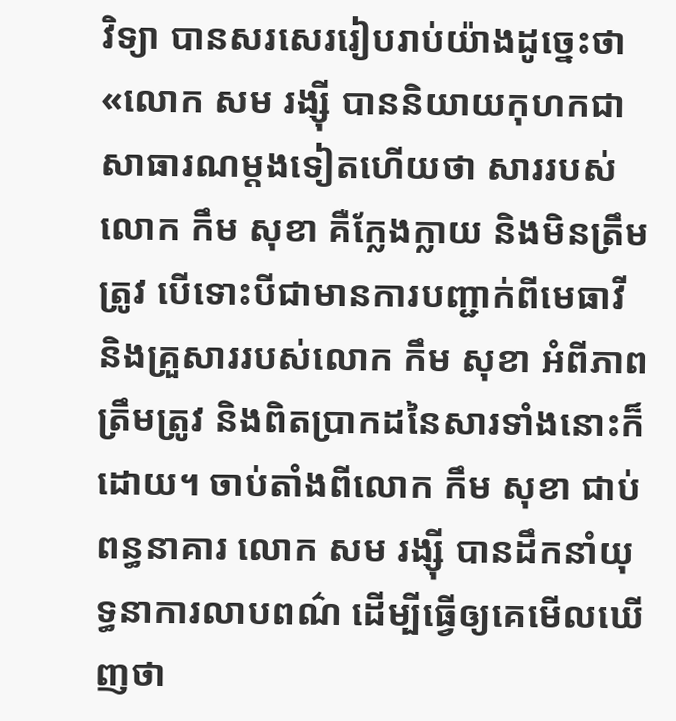វិទ្យា បានសរសេររៀបរាប់យ៉ាងដូច្នេះថា «លោក សម រង្ស៊ី បាននិយាយកុហកជាសាធារណម្តងទៀតហើយថា សាររបស់លោក កឹម សុខា គឺក្លែងក្លាយ និងមិនត្រឹមត្រូវ បើទោះបីជាមានការបញ្ជាក់ពីមេធាវី និងគ្រួសាររបស់លោក កឹម សុខា អំពីភាពត្រឹមត្រូវ និងពិតប្រាកដនៃសារទាំងនោះក៏ដោយ។ ចាប់តាំងពីលោក កឹម សុខា ជាប់ពន្ធនាគារ លោក សម រង្ស៊ី បានដឹកនាំយុទ្ធនាការលាបពណ៌ ដើម្បីធ្វើឲ្យគេមើលឃើញថា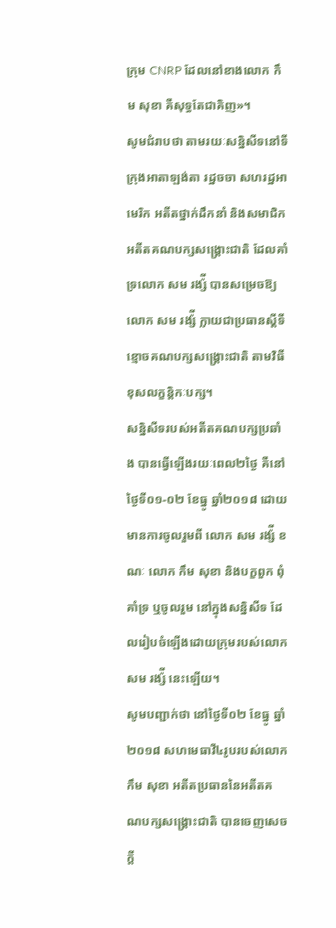ក្រុម CNRP ដែលនៅខាងលោក កឹម សុខា គឺសុទ្ធតែជាគិញ»។
សូមជំរាបថា តាមរយៈសន្និសីទនៅទីក្រុងអាតាឡង់តា រដ្ឋចចា សហរដ្ឋអាមេរិក អតីតថ្នាក់ដឹកនាំ និងសមាជិក អតីតគណបក្សសង្រ្គោះជាតិ ដែលគាំទ្រលោក សម រង្ស៉ី បានសម្រេចឱ្យលោក សម រង្ស៉ី ក្លាយជាប្រធានស្តីទី ខ្មោចគណបក្សសង្រ្គោះជាតិ តាមវិធីខុសលក្ខន្តិកៈបក្ស។
សន្និសីទរបស់អតីតគណបក្សប្រឆាំង បានធ្វើឡើងរយៈពេល២ថ្ងៃ គឺនៅថ្ងៃទី០១-០២ ខែធ្នូ ឆ្នាំ២០១៨ ដោយមានការចូលរួមពី លោក សម រង្ស៉ី ខណៈ លោក កឹម សុខា និងបក្ខពួក ពុំគាំទ្រ ឬចូលរួម នៅក្នុងសន្និសីទ ដែលរៀបចំឡើងដោយក្រុមរបស់លោក សម រង្ស៉ី នេះឡើយ។
សូមបញ្ជាក់ថា នៅថ្ងៃទី០២ ខែធ្នូ ឆ្នាំ២០១៨ សហមេធាវី៤រូបរបស់លោក កឹម សុខា អតីតប្រធាននៃអតីតគណបក្សសង្រ្គោះជាតិ បានចេញសេចក្តី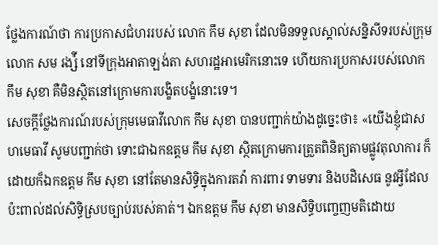ថ្លែងការណ៍ថា ការប្រកាសជំហររបស់ លោក កឹម សុខា ដែលមិនទទួលស្គាល់សន្និសីទរបស់ក្រុមលោក សម រង្ស៉ី នៅទីក្រុងអាតាឡង់តា សហរដ្ឋអាមេរិកនោះទេ ហើយការប្រកាសរបស់លោក កឹម សុខា គឺមិនស្ថិតនៅក្រោមការបង្ខិតបង្ខំនោះទេ។
សេចក្តីថ្លែងការណ៍របស់ក្រុមមេធាវីលោក កឹម សុខា បានបញ្ជាក់យ៉ាងដូច្នេះថា៖ «យើងខ្ញុំជាសហមេធាវី សូមបញ្ជាក់ថា ទោះជាឯកឧត្តម កឹម សុខា ស្ថិតក្រោមការត្រួតពិនិត្យតាមផ្លូវតុលាការ ក៏ដោយក៏ឯកឧត្តម កឹម សុខា នៅតែមានសិទ្ធិក្នុងការតវ៉ា ការពារ ទាមទារ និងបដិសេធ នូវអ្វីដែលប៉ះពាល់ដល់សិទ្ធិស្របច្បាប់របស់គាត់។ ឯកឧត្តម កឹម សុខា មានសិទ្ធិបញ្ចេញមតិដោយ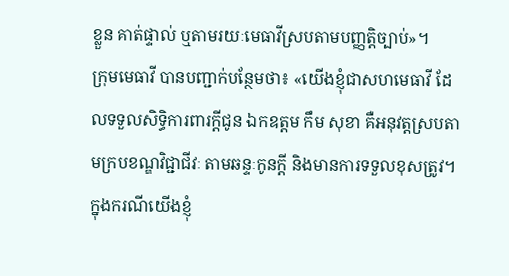ខ្លួន គាត់ផ្ទាល់ ឬតាមរយៈមេធាវីស្របតាមបញ្ញត្តិច្បាប់»។
ក្រុមមេធាវី បានបញ្ជាក់បន្ថែមថា៖ «យើងខ្ញុំជាសហមេធាវី ដែលទទួលសិទ្ធិការពារក្តីជូន ឯកឧត្តម កឹម សុខា គឺអនុវត្តស្របតាមក្របខណ្ឌវិជ្ជាជីវៈ តាមឆន្ទៈកូនក្តី និងមានការទទួលខុសត្រូវ។ ក្នុងករណីយើងខ្ញុំ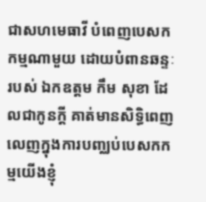ជាសហមេធាវី បំពេញបេសកកម្មណាមួយ ដោយបំពានឆន្ទៈរបស់ ឯកឧត្តម កឹម សុខា ដែលជាកូនក្តី គាត់មានសិទ្ធិពេញលេញក្នុងការបញ្ឈប់បេសកកម្មយើងខ្ញុំ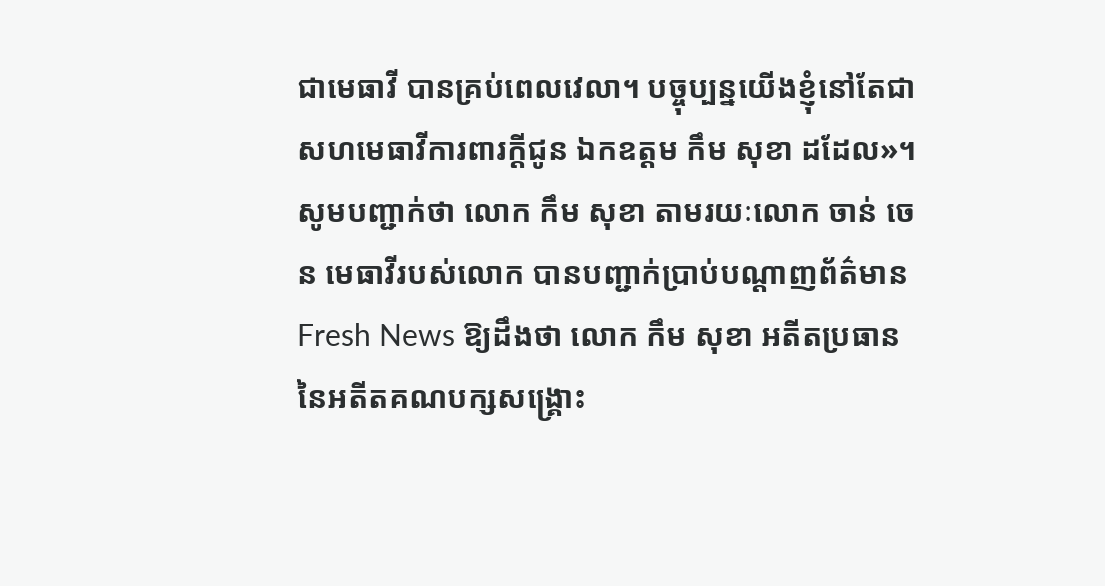ជាមេធាវី បានគ្រប់ពេលវេលា។ បច្ចុប្បន្នយើងខ្ញុំនៅតែជាសហមេធាវីការពារក្តីជូន ឯកឧត្តម កឹម សុខា ដដែល»។
សូមបញ្ជាក់ថា លោក កឹម សុខា តាមរយៈលោក ចាន់ ចេន មេធាវីរបស់លោក បានបញ្ជាក់ប្រាប់បណ្តាញព័ត៌មាន Fresh News ឱ្យដឹងថា លោក កឹម សុខា អតីតប្រធាននៃអតីតគណបក្សសង្រ្គោះ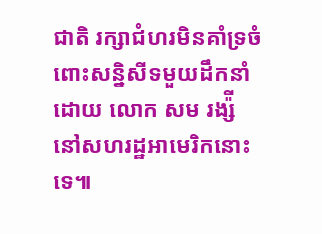ជាតិ រក្សាជំហរមិនគាំទ្រចំពោះសន្និសីទមួយដឹកនាំដោយ លោក សម រង្ស៉ី នៅសហរដ្ឋអាមេរិកនោះទេ៕